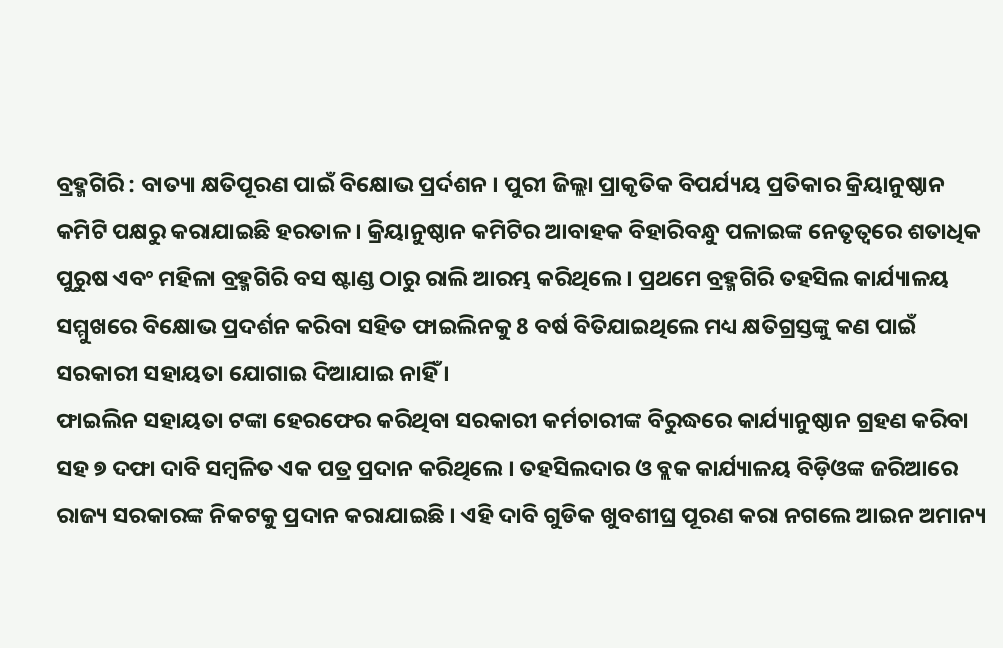ବ୍ରହ୍ମଗିରି : ବାତ୍ୟା କ୍ଷତିପୂରଣ ପାଇଁ ବିକ୍ଷୋଭ ପ୍ରର୍ଦଶନ । ପୁରୀ ଜିଲ୍ଲା ପ୍ରାକୃତିକ ବିପର୍ଯ୍ୟୟ ପ୍ରତିକାର କ୍ରିୟାନୁଷ୍ଠାନ କମିଟି ପକ୍ଷରୁ କରାଯାଇଛି ହରତାଳ । କ୍ରିୟାନୁଷ୍ଠାନ କମିଟିର ଆବାହକ ବିହାରିବନ୍ଧୁ ପଳାଇଙ୍କ ନେତୃତ୍ୱରେ ଶତାଧିକ ପୁରୁଷ ଏବଂ ମହିଳା ବ୍ରହ୍ମଗିରି ବସ ଷ୍ଟାଣ୍ଡ ଠାରୁ ରାଲି ଆରମ୍ଭ କରିଥିଲେ । ପ୍ରଥମେ ବ୍ରହ୍ମଗିରି ତହସିଲ କାର୍ଯ୍ୟାଳୟ ସମ୍ମୁଖରେ ବିକ୍ଷୋଭ ପ୍ରଦର୍ଶନ କରିବା ସହିତ ଫାଇଲିନକୁ 8 ବର୍ଷ ବିତିଯାଇଥିଲେ ମଧ୍ୟ କ୍ଷତିଗ୍ରସ୍ତଙ୍କୁ କଣ ପାଇଁ ସରକାରୀ ସହାୟତା ଯୋଗାଇ ଦିଆଯାଇ ନାହିଁ ।
ଫାଇଲିନ ସହାୟତା ଟଙ୍କା ହେରଫେର କରିଥିବା ସରକାରୀ କର୍ମଚାରୀଙ୍କ ବିରୁଦ୍ଧରେ କାର୍ଯ୍ୟାନୁଷ୍ଠାନ ଗ୍ରହଣ କରିବା ସହ ୭ ଦଫା ଦାବି ସମ୍ବଳିତ ଏକ ପତ୍ର ପ୍ରଦାନ କରିଥିଲେ । ତହସିଲଦାର ଓ ବ୍ଲକ କାର୍ଯ୍ୟାଳୟ ବିଡ଼ିଓଙ୍କ ଜରିଆରେ ରାଜ୍ୟ ସରକାରଙ୍କ ନିକଟକୁ ପ୍ରଦାନ କରାଯାଇଛି । ଏହି ଦାବି ଗୁଡିକ ଖୁବଶୀଘ୍ର ପୂରଣ କରା ନଗଲେ ଆଇନ ଅମାନ୍ୟ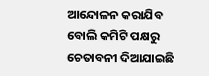ଆନ୍ଦୋଳନ କରାଯିବ ବୋଲି କମିଟି ପକ୍ଷରୁ ଚେତାବନୀ ଦିଆଯାଇଛି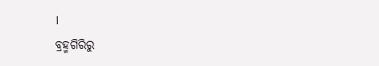।
ବ୍ରହ୍ମଗିରିରୁ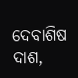ଦେବାଶିଷ ଦାଶ,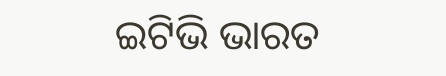ଇଟିଭି ଭାରତ